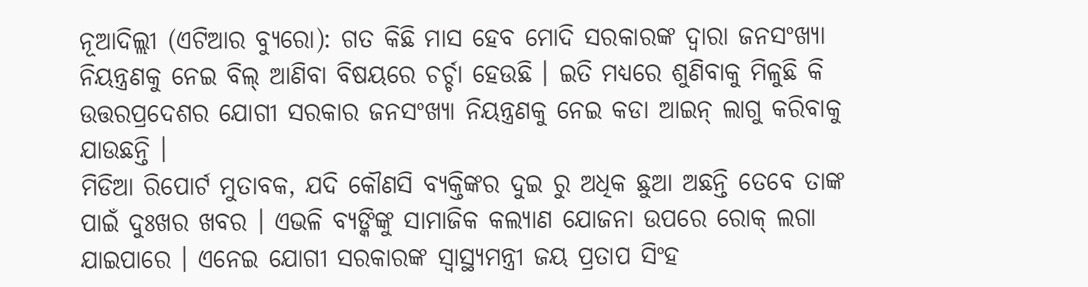ନୂଆଦିଲ୍ଲୀ (ଏଟିଆର ବ୍ୟୁରୋ): ଗତ କିଛି ମାସ ହେବ ମୋଦି ସରକାରଙ୍କ ଦ୍ୱାରା ଜନସଂଖ୍ୟା ନିୟନ୍ତ୍ରଣକୁ ନେଇ ବିଲ୍ ଆଣିବା ବିଷୟରେ ଚର୍ଚ୍ଚା ହେଉଛି । ଇତି ମଧ୍ୟରେ ଶୁଣିବାକୁ ମିଳୁଛି କି ଉତ୍ତରପ୍ରଦେଶର ଯୋଗୀ ସରକାର ଜନସଂଖ୍ୟା ନିୟନ୍ତ୍ରଣକୁ ନେଇ କଡା ଆଇନ୍ ଲାଗୁ କରିବାକୁ ଯାଉଛନ୍ତି ।
ମିଡିଆ ରିପୋର୍ଟ ମୁତାବକ, ଯଦି କୌଣସି ବ୍ୟକ୍ତିଙ୍କର ଦୁଇ ରୁ ଅଧିକ ଛୁଆ ଅଛନ୍ତି ତେବେ ତାଙ୍କ ପାଇଁ ଦୁଃଖର ଖବର । ଏଭଳି ବ୍ୟଙ୍କିଙ୍କୁ ସାମାଜିକ କଲ୍ୟାଣ ଯୋଜନା ଉପରେ ରୋକ୍ ଲଗା ଯାଇପାରେ । ଏନେଇ ଯୋଗୀ ସରକାରଙ୍କ ସ୍ୱାସ୍ଥ୍ୟମନ୍ତ୍ରୀ ଜୟ ପ୍ରତାପ ସିଂହ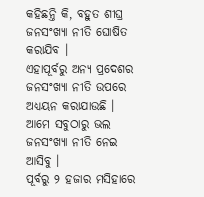କହିଛନ୍ତି କି, ବହୁତ ଶୀଘ୍ର ଜନସଂଖ୍ୟା ନୀତି ଘୋଷିତ କରାଯିବ ।
ଏହାପୂର୍ବରୁ ଅନ୍ୟ ପ୍ରଦେଶର ଜନସଂଖ୍ୟା ନୀତି ଉପରେ ଅଧ୍ୟୟନ କରାଯାଉଛି । ଆମେ ସବୁଠାରୁ ଭଲ ଜନସଂଖ୍ୟା ନୀତି ନେଇ ଆସିବୁ ।
ପୂର୍ବରୁ ୨ ହଜାର ମସିହାରେ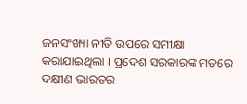ଜନସଂଖ୍ୟା ନୀତି ଉପରେ ସମୀକ୍ଷା କରାଯାଇଥିଲା । ପ୍ରଦେଶ ସରକାରଙ୍କ ମତରେ ଦକ୍ଷୀଣ ଭାରତର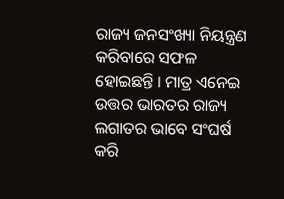ରାଜ୍ୟ ଜନସଂଖ୍ୟା ନିୟନ୍ତ୍ରଣ କରିବାରେ ସଫଳ ହୋଇଛନ୍ତି । ମାତ୍ର ଏନେଇ ଉତ୍ତର ଭାରତର ରାଜ୍ୟ ଲଗାତର ଭାବେ ସଂଘର୍ଷ କରି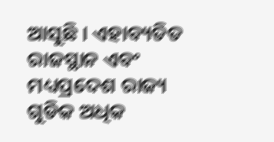ଆସୁଛି । ଏହାବ୍ୟତିତ ରାଜସ୍ଥାନ ଏବଂ ମଧ୍ୟପ୍ରଦେଶ ରାଜ୍ୟ ଗୁଡିକ ଅଧିକ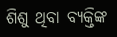ଶିଶୁ ଥିବା ବ୍ୟକ୍ତିଙ୍କ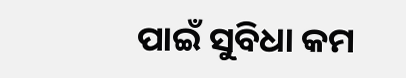ପାଇଁ ସୁବିଧା କମ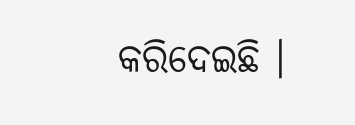କରିଦେଇଛି ।